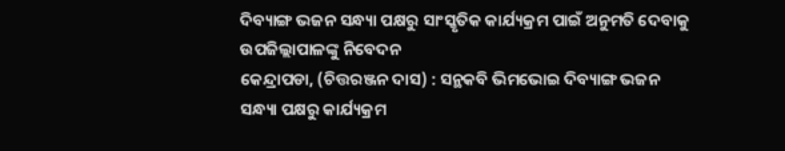ଦିବ୍ୟାଙ୍ଗ ଭଜନ ସନ୍ଧ୍ୟା ପକ୍ଷରୁ ସାଂସ୍କୃତିକ କାର୍ଯ୍ୟକ୍ରମ ପାଇଁ ଅନୁମତି ଦେବାକୁ ଉପଜିଲ୍ଲାପାଳଙ୍କୁ ନିବେଦନ
କେନ୍ଦ୍ରାପଡା, (ଚିତ୍ତରଞ୍ଜନ ଦାସ) : ସନ୍ଥକବି ଭିମଭୋଇ ଦିବ୍ୟାଙ୍ଗ ଭଜନ ସନ୍ଧ୍ୟା ପକ୍ଷରୁ କାର୍ଯ୍ୟକ୍ରମ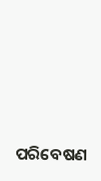ପରିବେଷଣ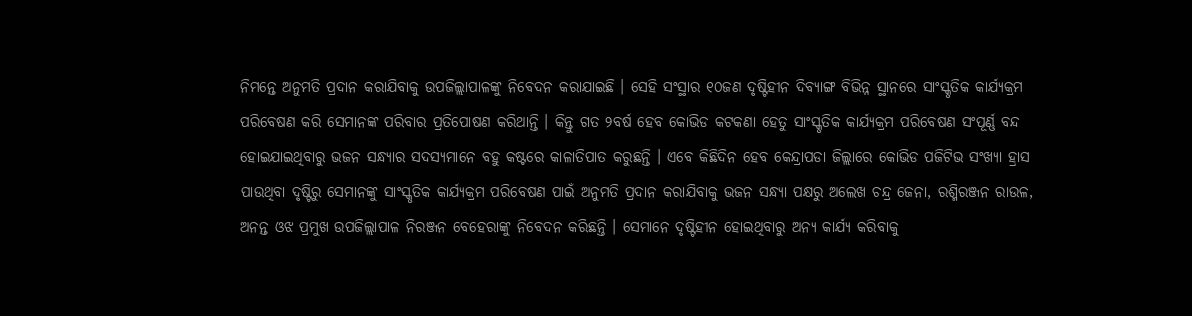ନିମନ୍ତେ ଅନୁମତି ପ୍ରଦାନ କରାଯିବାକୁ ଉପଜିଲ୍ଲାପାଳଙ୍କୁ ନିବେଦନ କରାଯାଇଛି । ସେହି ସଂସ୍ଥାର ୧୦ଜଣ ଦୃଷ୍ଟିହୀନ ଦିବ୍ୟାଙ୍ଗ ବିଭିନ୍ନ ସ୍ଥାନରେ ସାଂସ୍କୃତିକ କାର୍ଯ୍ୟକ୍ରମ ପରିବେଷଣ କରି ସେମାନଙ୍କ ପରିବାର ପ୍ରତିପୋଷଣ କରିଥାନ୍ତି । କିନ୍ତୁ ଗତ ୨ବର୍ଷ ହେବ କୋଭିଡ କଟକଣା ହେତୁ ସାଂସ୍କୃତିକ କାର୍ଯ୍ୟକ୍ରମ ପରିବେଷଣ ସଂପୂର୍ଣ୍ଣ ବନ୍ଦ ହୋଇଯାଇଥିବାରୁ ଭଜନ ସନ୍ଧ୍ୟାର ସଦସ୍ୟମାନେ ବହୁ କଷ୍ଟରେ କାଳାତିପାତ କରୁଛନ୍ତି । ଏବେ କିଛିଦିନ ହେବ କେନ୍ଦ୍ରାପଡା ଜିଲ୍ଲାରେ କୋଭିଡ ପଜିଟିଭ ସଂଖ୍ୟା ହ୍ରାସ ପାଉଥିବା ଦୃଷ୍ଟିରୁ ସେମାନଙ୍କୁ ସାଂସ୍କୃତିକ କାର୍ଯ୍ୟକ୍ରମ ପରିବେଷଣ ପାଇଁ ଅନୁମତି ପ୍ରଦାନ କରାଯିବାକୁ ଭଜନ ସନ୍ଧ୍ୟା ପକ୍ଷରୁ ଅଲେଖ ଚନ୍ଦ୍ର ଜେନା, ରଶ୍ମିରଞ୍ଜନ ରାଉଳ, ଅନନ୍ତ ଓଝ ପ୍ରମୁଖ ଉପଜିଲ୍ଲାପାଳ ନିରଞ୍ଜନ ବେହେରାଙ୍କୁ ନିବେଦନ କରିଛନ୍ତି । ସେମାନେ ଦୃଷ୍ଟିହୀନ ହୋଇଥିବାରୁ ଅନ୍ୟ କାର୍ଯ୍ୟ କରିବାକୁ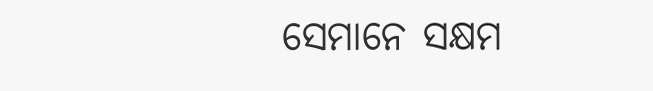ସେମାନେ ସକ୍ଷମ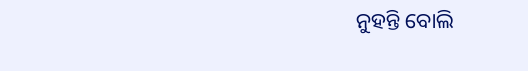ନୁହନ୍ତି ବୋଲି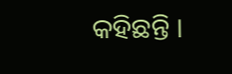କହିଛନ୍ତି ।